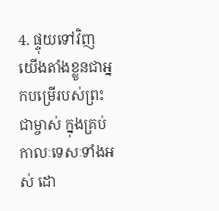4. ផ្ទុយទៅវិញ យើងតាំងខ្លួនជាអ្នកបម្រើរបស់ព្រះជាម្ចាស់ ក្នុងគ្រប់កាលៈទេសៈទាំងអស់ ដោ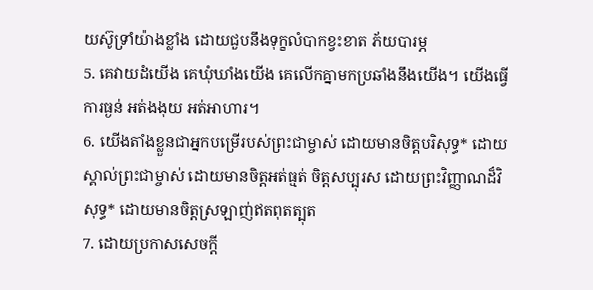យស៊ូទ្រាំយ៉ាងខ្លាំង ដោយជួបនឹងទុក្ខលំបាកខ្វះខាត ភ័យបារម្ភ
5. គេវាយដំយើង គេឃុំឃាំងយើង គេលើកគ្នាមកប្រឆាំងនឹងយើង។ យើងធ្វើការធ្ងន់ អត់ងងុយ អត់អាហារ។
6. យើងតាំងខ្លួនជាអ្នកបម្រើរបស់ព្រះជាម្ចាស់ ដោយមានចិត្តបរិសុទ្ធ* ដោយស្គាល់ព្រះជាម្ចាស់ ដោយមានចិត្តអត់ធ្មត់ ចិត្តសប្បុរស ដោយព្រះវិញ្ញាណដ៏វិសុទ្ធ* ដោយមានចិត្តស្រឡាញ់ឥតពុតត្បុត
7. ដោយប្រកាសសេចក្ដី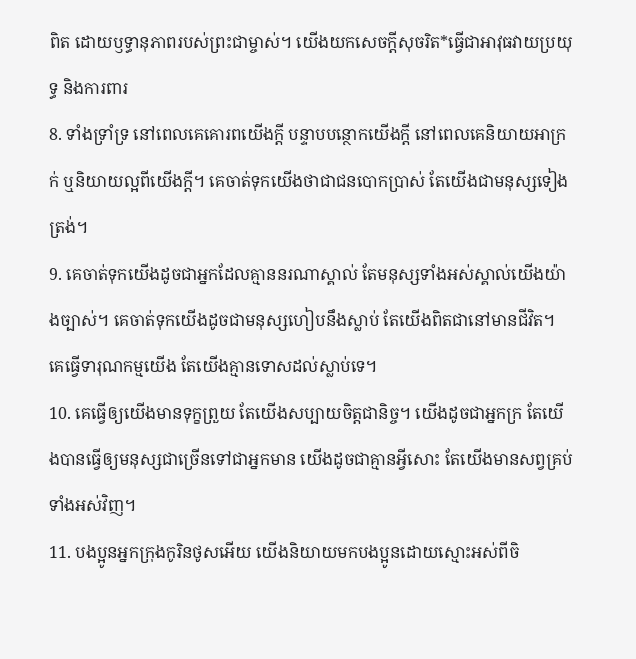ពិត ដោយឫទ្ធានុភាពរបស់ព្រះជាម្ចាស់។ យើងយកសេចក្ដីសុចរិត*ធ្វើជាអាវុធវាយប្រយុទ្ធ និងការពារ
8. ទាំងទ្រាំទ្រ នៅពេលគេគោរពយើងក្ដី បន្ទាបបន្ថោកយើងក្ដី នៅពេលគេនិយាយអាក្រក់ ឬនិយាយល្អពីយើងក្ដី។ គេចាត់ទុកយើងថាជាជនបោកប្រាស់ តែយើងជាមនុស្សទៀងត្រង់។
9. គេចាត់ទុកយើងដូចជាអ្នកដែលគ្មាននរណាស្គាល់ តែមនុស្សទាំងអស់ស្គាល់យើងយ៉ាងច្បាស់។ គេចាត់ទុកយើងដូចជាមនុស្សហៀបនឹងស្លាប់ តែយើងពិតជានៅមានជីវិត។ គេធ្វើទារុណកម្មយើង តែយើងគ្មានទោសដល់ស្លាប់ទេ។
10. គេធ្វើឲ្យយើងមានទុក្ខព្រួយ តែយើងសប្បាយចិត្តជានិច្ច។ យើងដូចជាអ្នកក្រ តែយើងបានធ្វើឲ្យមនុស្សជាច្រើនទៅជាអ្នកមាន យើងដូចជាគ្មានអ្វីសោះ តែយើងមានសព្វគ្រប់ទាំងអស់វិញ។
11. បងប្អូនអ្នកក្រុងកូរិនថូសអើយ យើងនិយាយមកបងប្អូនដោយស្មោះអស់ពីចិ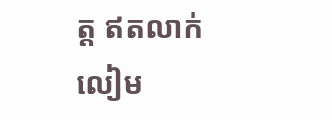ត្ត ឥតលាក់លៀម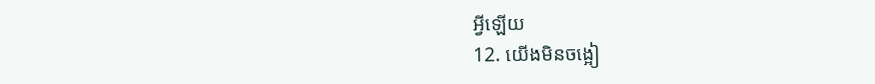អ្វីឡើយ
12. យើងមិនចង្អៀ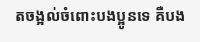តចង្អល់ចំពោះបងប្អូនទេ គឺបង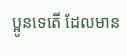ប្អូនទេតើ ដែលមាន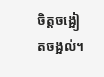ចិត្តចង្អៀតចង្អល់។